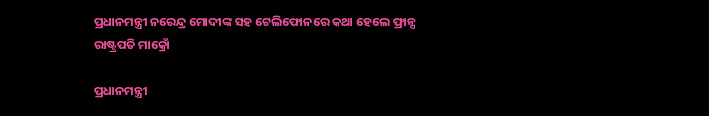ପ୍ରଧାନମନ୍ତ୍ରୀ ନରେନ୍ଦ୍ର ମୋଦୀଙ୍କ ସହ ଟେଲିଫୋନରେ କଥା ହେଲେ ଫ୍ରାନ୍ସ ରାଷ୍ଟ୍ରପତି ମାକ୍ରୋଁ

ପ୍ରଧାନମନ୍ତ୍ରୀ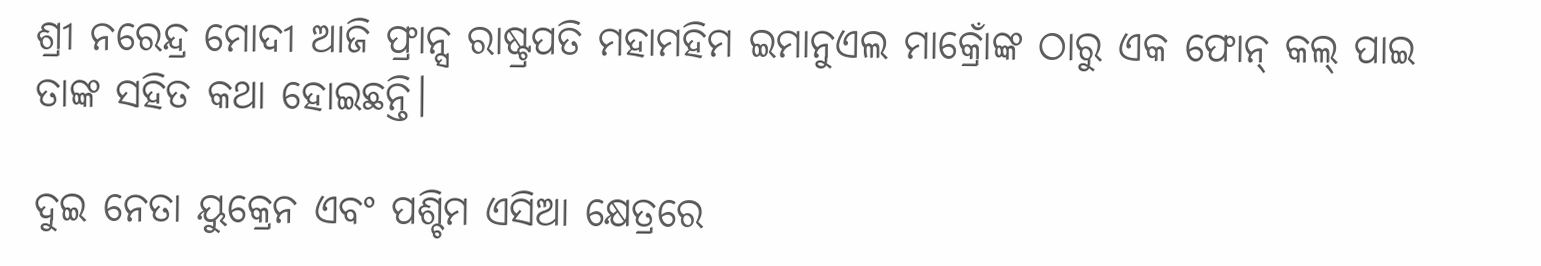ଶ୍ରୀ ନରେନ୍ଦ୍ର ମୋଦୀ ଆଜି ଫ୍ରାନ୍ସ ରାଷ୍ଟ୍ରପତି ମହାମହିମ ଇମାନୁଏଲ ମାକ୍ରୋଁଙ୍କ ଠାରୁ ଏକ ଫୋନ୍ କଲ୍ ପାଇ ତାଙ୍କ ସହିତ କଥା ହୋଇଛନ୍ତି।

ଦୁଇ ନେତା ୟୁକ୍ରେନ ଏବଂ ପଶ୍ଚିମ ଏସିଆ କ୍ଷେତ୍ରରେ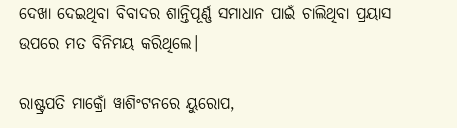ଦେଖା ଦେଇଥିବା ବିବାଦର ଶାନ୍ତିପୂର୍ଣ୍ଣ ସମାଧାନ ପାଇଁ ଚାଲିଥିବା ପ୍ରୟାସ ଉପରେ ମତ ବିନିମୟ କରିଥିଲେ।

ରାଷ୍ଟ୍ରପତି ମାକ୍ରୋଁ ୱାଶିଂଟନରେ ୟୁରୋପ,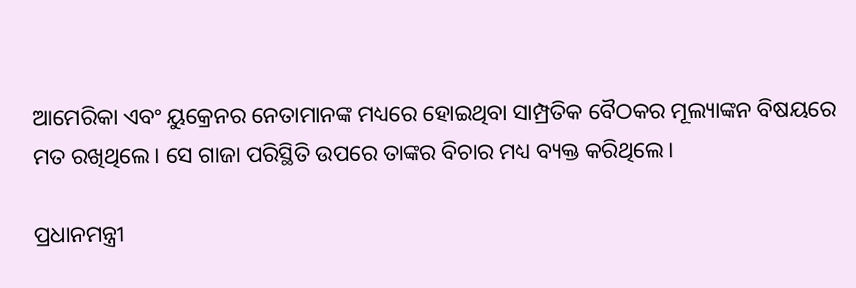ଆମେରିକା ଏବଂ ୟୁକ୍ରେନର ନେତାମାନଙ୍କ ମଧ୍ୟରେ ହୋଇଥିବା ସାମ୍ପ୍ରତିକ ବୈଠକର ମୂଲ୍ୟାଙ୍କନ ବିଷୟରେ ମତ ରଖିଥିଲେ। ସେ ଗାଜା ପରିସ୍ଥିତି ଉପରେ ତାଙ୍କର ବିଚାର ମଧ୍ୟ ବ୍ୟକ୍ତ କରିଥିଲେ।

ପ୍ରଧାନମନ୍ତ୍ରୀ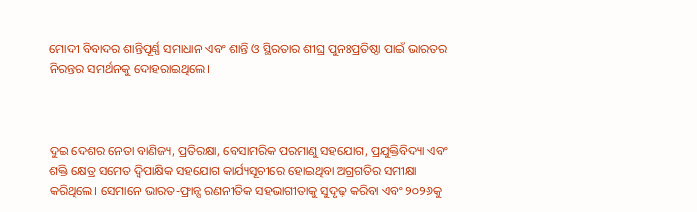ମୋଦୀ ବିବାଦର ଶାନ୍ତିପୂର୍ଣ୍ଣ ସମାଧାନ ଏବଂ ଶାନ୍ତି ଓ ସ୍ଥିରତାର ଶୀଘ୍ର ପୁନଃପ୍ରତିଷ୍ଠା ପାଇଁ ଭାରତର ନିରନ୍ତର ସମର୍ଥନକୁ ଦୋହରାଇଥିଲେ।



ଦୁଇ ଦେଶର ନେତା ବାଣିଜ୍ୟ, ପ୍ରତିରକ୍ଷା, ବେସାମରିକ ପରମାଣୁ ସହଯୋଗ, ପ୍ରଯୁକ୍ତିବିଦ୍ୟା ଏବଂ ଶକ୍ତି କ୍ଷେତ୍ର ସମେତ ଦ୍ୱିପାକ୍ଷିକ ସହଯୋଗ କାର୍ଯ୍ୟସୂଚୀରେ ହୋଇଥିବା ଅଗ୍ରଗତିର ସମୀକ୍ଷା କରିଥିଲେ। ସେମାନେ ଭାରତ-ଫ୍ରାନ୍ସ ରଣନୀତିକ ସହଭାଗୀତାକୁ ସୁଦୃଢ଼ କରିବା ଏବଂ ୨୦୨୬କୁ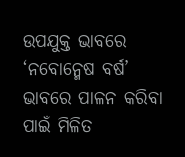ଉପଯୁକ୍ତ ଭାବରେ ‘ନବୋନ୍ମେଷ ବର୍ଷ’ ଭାବରେ ପାଳନ କରିବା ପାଇଁ ମିଳିତ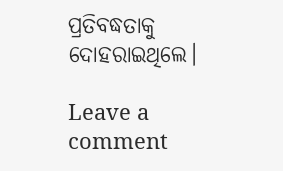ପ୍ରତିବଦ୍ଧତାକୁ ଦୋହରାଇଥିଲେ।

Leave a comment